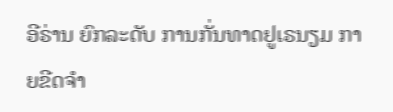ອີຣ່ານ ຍົກລະດັບ ການກັ່ນທາດຢູເຣນຽມ ກາຍຂີດຈຳ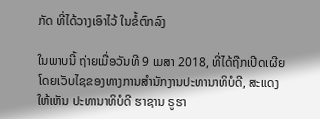ກັດ ທີ່ໄດ້ວາງເອົາໄວ້ ໃນຂໍ້ຕົກລົງ

ໃນພາບນີ້ ຖ່າຍເມື່ອວັນທີ 9 ເມສາ 2018, ທີ່ໄດ້ຖືກເປີດເຜີຍ ໂດຍເວັບໄຊຂອງທາງການສຳນັກງານປະທານາທິບໍດີ, ສະແດງໃຫ້ເຫັນ ປະທານາທິບໍດີ ຮາຊານ ຣູຮາ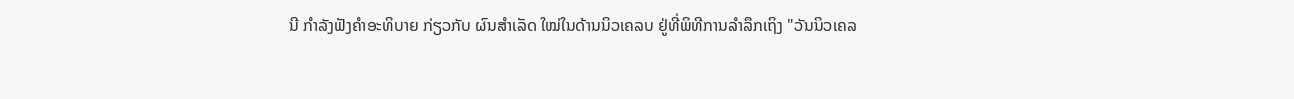ນີ ກຳລັງຟັງຄຳອະທິບາຍ ກ່ຽວກັບ ຜົນສຳເລັດ ໃໝ່ໃນດ້ານນິວເຄລບ ຢູ່ທີ່ພິທີການລຳລຶກເຖິງ "ວັນນິວເຄລ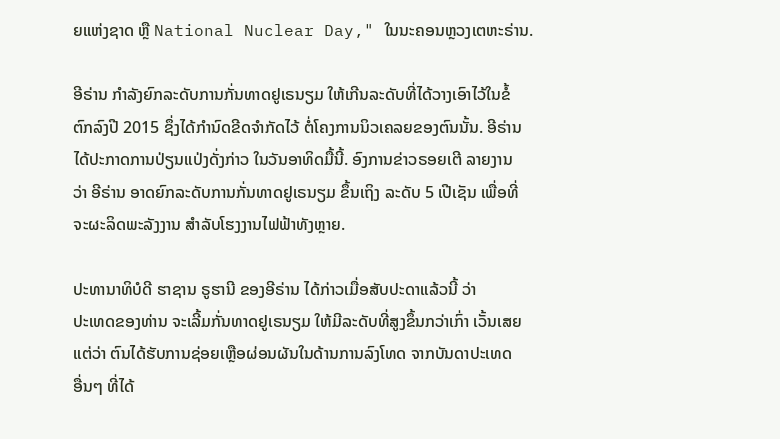ຍແຫ່ງຊາດ ຫຼື National Nuclear Day," ໃນນະຄອນຫຼວງເຕຫະຣ່ານ.

ອີຣ່ານ ກຳລັງຍົກລະດັບການກັ່ນທາດຢູເຣນຽມ ໃຫ້ເກີນລະດັບທີ່ໄດ້ວາງເອົາໄວ້ໃນຂໍ້
ຕົກລົງປີ 2015 ຊຶ່ງໄດ້ກຳນົດຂີດຈຳກັດໄວ້ ຕໍ່ໂຄງການນິວເຄລຍຂອງຕົນນັ້ນ. ອີຣ່ານ
ໄດ້ປະກາດການປ່ຽນແປ່ງດັ່ງກ່າວ ໃນວັນອາທິດມື້ນີ້. ອົງການຂ່າວຣອຍເຕີ ລາຍງານ
ວ່າ ອີຣ່ານ ອາດຍົກລະດັບການກັ່ນທາດຢູເຣນຽມ ຂຶ້ນເຖິງ ລະດັບ 5 ເປີເຊັນ ເພື່ອທີ່
ຈະຜະລິດພະລັງງານ ສຳລັບໂຮງງານໄຟຟ້າທັງຫຼາຍ.

ປະທານາທິບໍດີ ຮາຊານ ຣູຮານີ ຂອງອີຣ່ານ ໄດ້ກ່າວເມື່ອສັບປະດາແລ້ວນີ້ ວ່າ
ປະເທດຂອງທ່ານ ຈະເລີ້ມກັ່ນທາດຢູເຣນຽມ ໃຫ້ມີລະດັບທີ່ສູງຂຶ້ນກວ່າເກົ່າ ເວັ້ນເສຍ
ແຕ່ວ່າ ຕົນໄດ້ຮັບການຊ່ອຍເຫຼືອຜ່ອນຜັນໃນດ້ານການລົງໂທດ ຈາກບັນດາປະເທດ
ອື່ນໆ ທີ່ໄດ້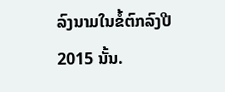ລົງນາມໃນຂໍ້ຕົກລົງປີ 2015 ນັ້ນ.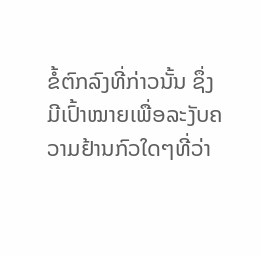ຂໍ້ຕົກລົງທີ່ກ່າວນັ້ນ ຊຶ່ງມີເປົ້າໝາຍເພື່ອລະງັບຄວາມຢ້ານກົວໃດໆທີ່ວ່າ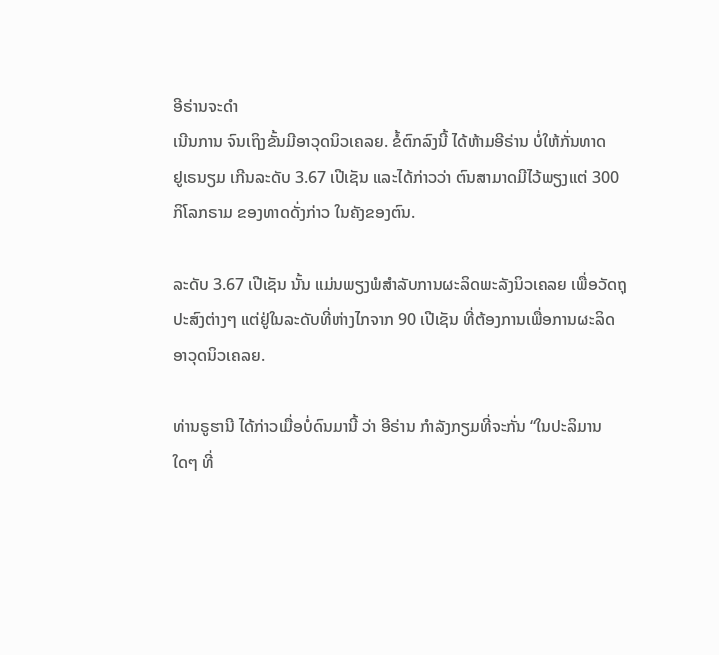ອີຣ່ານຈະດຳ
ເນີນການ ຈົນເຖິງຂັ້ນມີອາວຸດນິວເຄລຍ. ຂໍ້ຕົກລົງນີ້ ໄດ້ຫ້າມອີຣ່ານ ບໍ່ໃຫ້ກັ່ນທາດ
ຢູເຣນຽມ ເກີນລະດັບ 3.67 ເປີເຊັນ ແລະໄດ້ກ່າວວ່າ ຕົນສາມາດມີໄວ້ພຽງແຕ່ 300
ກິໂລກຣາມ ຂອງທາດດັ່ງກ່າວ ໃນຄັງຂອງຕົນ.

ລະດັບ 3.67 ເປີເຊັນ ນັ້ນ ແມ່ນພຽງພໍສຳລັບການຜະລິດພະລັງນິວເຄລຍ ເພື່ອວັດຖຸ
ປະສົງຕ່າງໆ ແຕ່ຢູ່ໃນລະດັບທີ່ຫ່າງໄກຈາກ 90 ເປີເຊັນ ທີ່ຕ້ອງການເພື່ອການຜະລິດ
ອາວຸດນິວເຄລຍ.

ທ່ານຣູຮານີ ໄດ້ກ່າວເມື່ອບໍ່ດົນມານີ້ ວ່າ ອີຣ່ານ ກຳລັງກຽມທີ່ຈະກັ່ນ “ໃນປະລິມານ
ໃດໆ ທີ່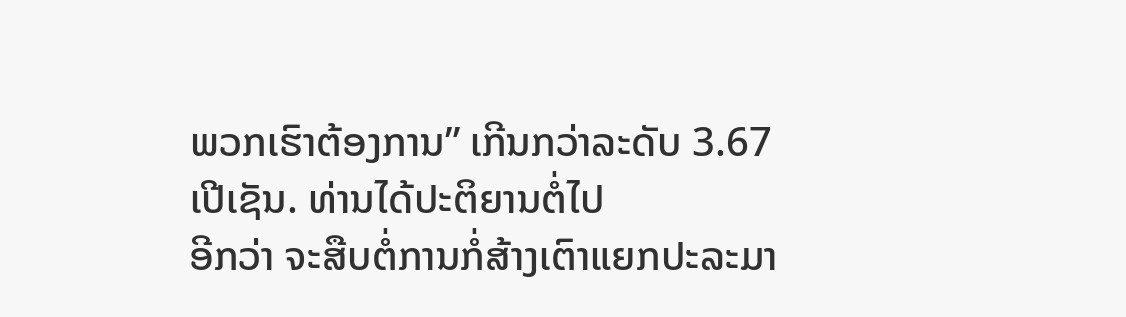ພວກເຮົາຕ້ອງການ” ເກີນກວ່າລະດັບ 3.67 ເປີເຊັນ. ທ່ານໄດ້ປະຕິຍານຕໍ່ໄປ
ອີກວ່າ ຈະສືບຕໍ່ການກໍ່ສ້າງເຕົາແຍກປະລະມາ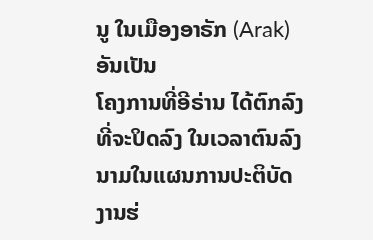ນູ ໃນເມືອງອາຣັກ (Arak) ອັນເປັນ
ໂຄງການທີ່ອີຣ່ານ ໄດ້ຕົກລົງທີ່ຈະປິດລົງ ໃນເວລາຕົນລົງນາມໃນແຜນການປະຕິບັດ
ງານຮ່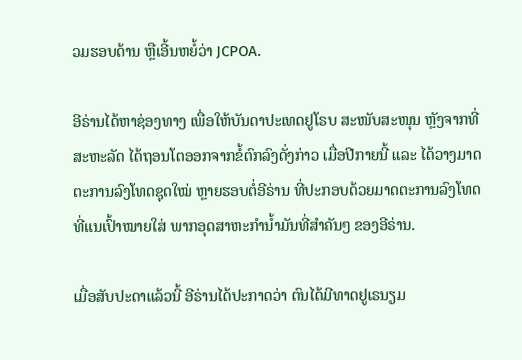ວມຮອບດ້ານ ຫຼືເອີ້ນຫຍໍ້ວ່າ JCPOA.

ອີຣ່ານໄດ້ຫາຊ່ອງທາງ ເພື່ອໃຫ້ບັນດາປະເທດຢູໂຣບ ສະໜັບສະໜຸນ ຫຼັງຈາກທີ່
ສະຫະລັດ ໄດ້ຖອນໂຕອອກຈາກຂໍ້ຕົກລົງດັ່ງກ່າວ ເມື່ອປີກາຍນີ້ ແລະ ໄດ້ວາງມາດ
ຕະການລົງໂທດຊຸດໃໝ່ ຫຼາຍຮອບຕໍ່ອີຣ່ານ ທີ່ປະກອບດ້ວຍມາດຕະການລົງໂທດ
ທີ່ແນເປົ້າໝາຍໃສ່ ພາກອຸດສາຫະກຳນ້ຳມັນທີ່ສຳຄັນໆ ຂອງອີຣ່ານ.

ເມື່ອສັບປະດາແລ້ວນີ້ ອີຣ່ານໄດ້ປະກາດວ່າ ຕົນໄດ້ມີທາດຢູເຣນຽມ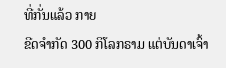ທີ່ກັ່ນແລ້ວ ກາຍ
ຂີດຈຳກັດ 300 ກິໂລກຣາມ ແຕ່ບັນດາເຈົ້າ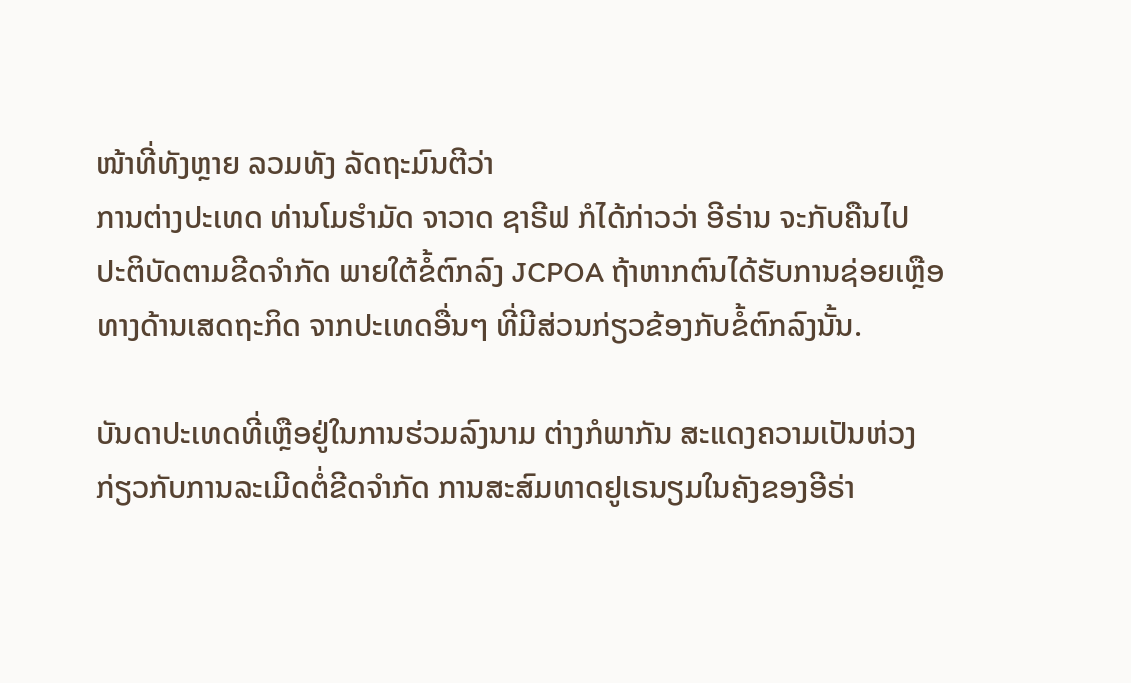ໜ້າທີ່ທັງຫຼາຍ ລວມທັງ ລັດຖະມົນຕີວ່າ
ການຕ່າງປະເທດ ທ່ານໂມຮຳມັດ ຈາວາດ ຊາຣີຟ ກໍໄດ້ກ່າວວ່າ ອີຣ່ານ ຈະກັບຄືນໄປ
ປະຕິບັດຕາມຂີດຈຳກັດ ພາຍໃຕ້ຂໍ້ຕົກລົງ JCPOA ຖ້າຫາກຕົນໄດ້ຮັບການຊ່ອຍເຫຼືອ
ທາງດ້ານເສດຖະກິດ ຈາກປະເທດອື່ນໆ ທີ່ມີສ່ວນກ່ຽວຂ້ອງກັບຂໍ້ຕົກລົງນັ້ນ.

ບັນດາປະເທດທີ່ເຫຼືອຢູ່ໃນການຮ່ວມລົງນາມ ຕ່າງກໍພາກັນ ສະແດງຄວາມເປັນຫ່ວງ
ກ່ຽວກັບການລະເມີດຕໍ່ຂີດຈຳກັດ ການສະສົມທາດຢູເຣນຽມໃນຄັງຂອງອີຣ່າ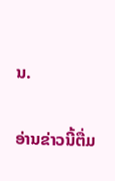ນ.

ອ່ານຂ່າວນີ້ຕື່ມ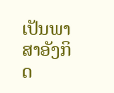ເປັນພາສາອັງກິດ